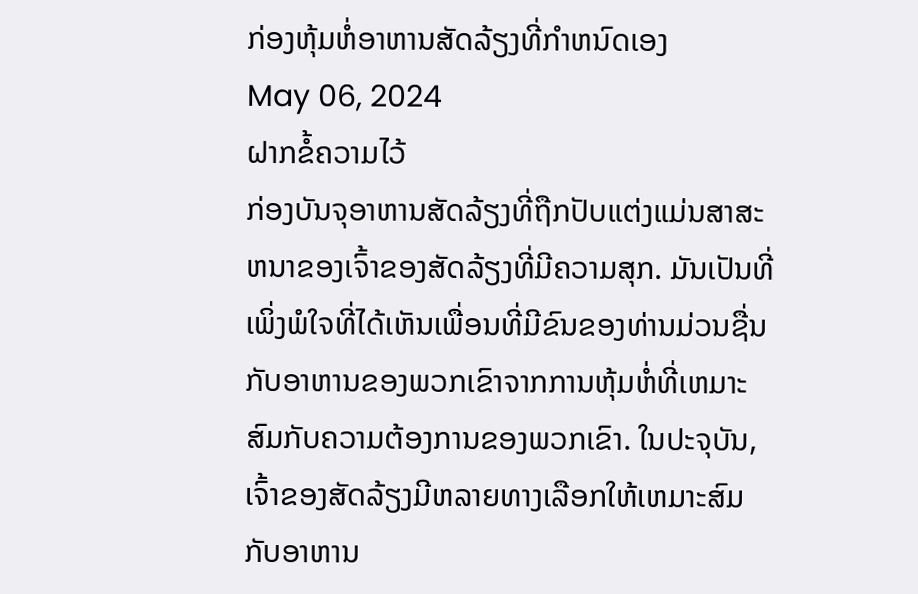ກ່ອງຫຸ້ມຫໍ່ອາຫານສັດລ້ຽງທີ່ກໍາຫນົດເອງ
May 06, 2024
ຝາກຂໍ້ຄວາມໄວ້
ກ່ອງບັນຈຸອາຫານສັດລ້ຽງທີ່ຖືກປັບແຕ່ງແມ່ນສາສະຫນາຂອງເຈົ້າຂອງສັດລ້ຽງທີ່ມີຄວາມສຸກ. ມັນເປັນທີ່ເພິ່ງພໍໃຈທີ່ໄດ້ເຫັນເພື່ອນທີ່ມີຂົນຂອງທ່ານມ່ວນຊື່ນກັບອາຫານຂອງພວກເຂົາຈາກການຫຸ້ມຫໍ່ທີ່ເຫມາະສົມກັບຄວາມຕ້ອງການຂອງພວກເຂົາ. ໃນປະຈຸບັນ, ເຈົ້າຂອງສັດລ້ຽງມີຫລາຍທາງເລືອກໃຫ້ເຫມາະສົມກັບອາຫານ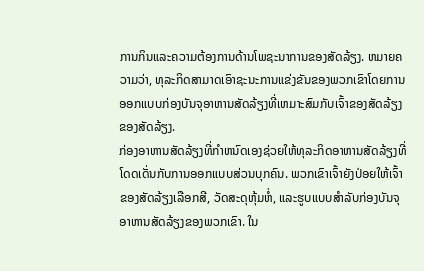ການກິນແລະຄວາມຕ້ອງການດ້ານໂພຊະນາການຂອງສັດລ້ຽງ. ຫມາຍຄວາມວ່າ, ທຸລະກິດສາມາດເອົາຊະນະການແຂ່ງຂັນຂອງພວກເຂົາໂດຍການອອກແບບກ່ອງບັນຈຸອາຫານສັດລ້ຽງທີ່ເຫມາະສົມກັບເຈົ້າຂອງສັດລ້ຽງຂອງສັດລ້ຽງ.
ກ່ອງອາຫານສັດລ້ຽງທີ່ກໍາຫນົດເອງຊ່ວຍໃຫ້ທຸລະກິດອາຫານສັດລ້ຽງທີ່ໂດດເດັ່ນກັບການອອກແບບສ່ວນບຸກຄົນ. ພວກເຂົາເຈົ້າຍັງປ່ອຍໃຫ້ເຈົ້າຂອງສັດລ້ຽງເລືອກສີ, ວັດສະດຸຫຸ້ມຫໍ່, ແລະຮູບແບບສໍາລັບກ່ອງບັນຈຸອາຫານສັດລ້ຽງຂອງພວກເຂົາ. ໃນ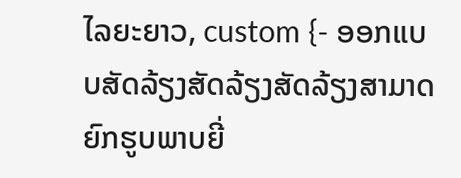ໄລຍະຍາວ, custom {- ອອກແບບສັດລ້ຽງສັດລ້ຽງສັດລ້ຽງສາມາດຍົກຮູບພາບຍີ່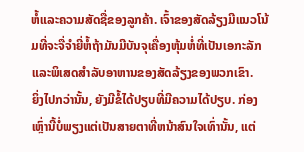ຫໍ້ແລະຄວາມສັດຊື່ຂອງລູກຄ້າ. ເຈົ້າຂອງສັດລ້ຽງມີແນວໂນ້ມທີ່ຈະຈື່ຈໍາຍີ່ຫໍ້ຖ້າມັນມີບັນຈຸເຄື່ອງຫຸ້ມຫໍ່ທີ່ເປັນເອກະລັກແລະພິເສດສໍາລັບອາຫານຂອງສັດລ້ຽງຂອງພວກເຂົາ.
ຍິ່ງໄປກວ່ານັ້ນ, ຍັງມີຂໍ້ໄດ້ປຽບທີ່ມີຄວາມໄດ້ປຽບ. ກ່ອງເຫຼົ່ານີ້ບໍ່ພຽງແຕ່ເປັນສາຍຕາທີ່ຫນ້າສົນໃຈເທົ່ານັ້ນ, ແຕ່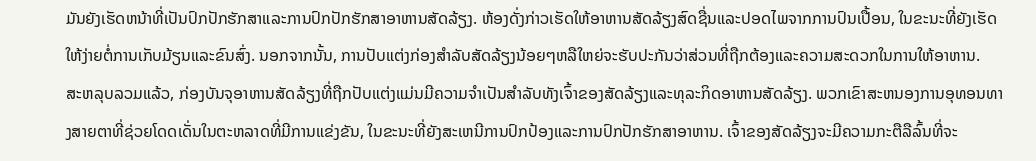ມັນຍັງເຮັດຫນ້າທີ່ເປັນປົກປັກຮັກສາແລະການປົກປັກຮັກສາອາຫານສັດລ້ຽງ. ຫ້ອງດັ່ງກ່າວເຮັດໃຫ້ອາຫານສັດລ້ຽງສົດຊື່ນແລະປອດໄພຈາກການປົນເປື້ອນ, ໃນຂະນະທີ່ຍັງເຮັດໃຫ້ງ່າຍຕໍ່ການເກັບມ້ຽນແລະຂົນສົ່ງ. ນອກຈາກນັ້ນ, ການປັບແຕ່ງກ່ອງສໍາລັບສັດລ້ຽງນ້ອຍໆຫລືໃຫຍ່ຈະຮັບປະກັນວ່າສ່ວນທີ່ຖືກຕ້ອງແລະຄວາມສະດວກໃນການໃຫ້ອາຫານ.
ສະຫລຸບລວມແລ້ວ, ກ່ອງບັນຈຸອາຫານສັດລ້ຽງທີ່ຖືກປັບແຕ່ງແມ່ນມີຄວາມຈໍາເປັນສໍາລັບທັງເຈົ້າຂອງສັດລ້ຽງແລະທຸລະກິດອາຫານສັດລ້ຽງ. ພວກເຂົາສະຫນອງການອຸທອນທາງສາຍຕາທີ່ຊ່ວຍໂດດເດັ່ນໃນຕະຫລາດທີ່ມີການແຂ່ງຂັນ, ໃນຂະນະທີ່ຍັງສະເຫນີການປົກປ້ອງແລະການປົກປັກຮັກສາອາຫານ. ເຈົ້າຂອງສັດລ້ຽງຈະມີຄວາມກະຕືລືລົ້ນທີ່ຈະ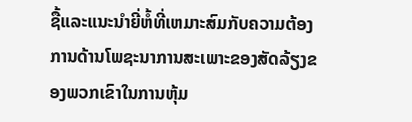ຊື້ແລະແນະນໍາຍີ່ຫໍ້ທີ່ເຫມາະສົມກັບຄວາມຕ້ອງການດ້ານໂພຊະນາການສະເພາະຂອງສັດລ້ຽງຂອງພວກເຂົາໃນການຫຸ້ມ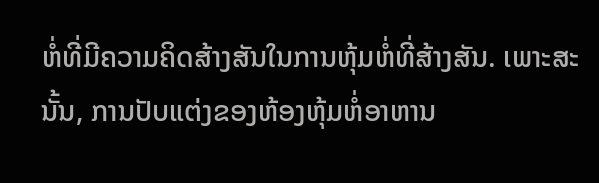ຫໍ່ທີ່ມີຄວາມຄິດສ້າງສັນໃນການຫຸ້ມຫໍ່ທີ່ສ້າງສັນ. ເພາະສະນັ້ນ, ການປັບແຕ່ງຂອງຫ້ອງຫຸ້ມຫໍ່ອາຫານ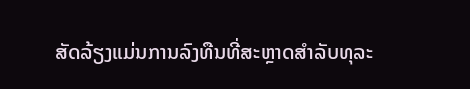ສັດລ້ຽງແມ່ນການລົງທືນທີ່ສະຫຼາດສໍາລັບທຸລະ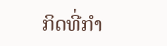ກິດທີ່ກໍາ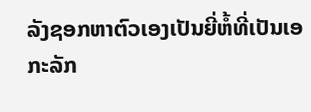ລັງຊອກຫາຕົວເອງເປັນຍີ່ຫໍ້ທີ່ເປັນເອກະລັກ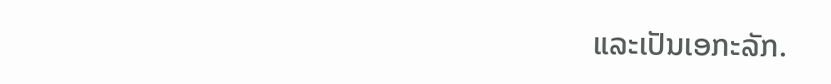ແລະເປັນເອກະລັກ.